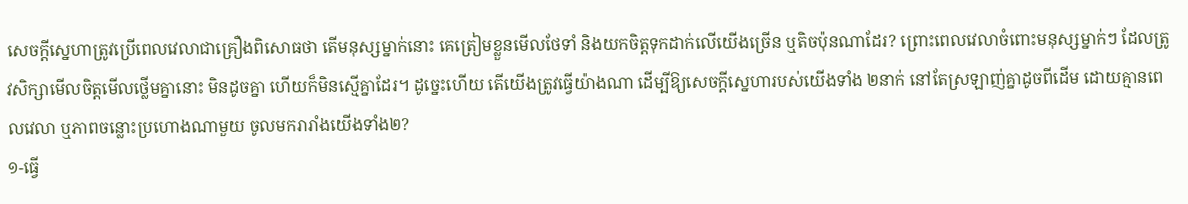សេចក្តីស្នេហាត្រូវប្រើពេលវេលាជាគ្រឿងពិសោធថា តើមនុស្សម្នាក់នោះ គេត្រៀមខ្លួនមើលថែទាំ និងយកចិត្តទុកដាក់លើយើងច្រើន ឬតិចប៉ុនណាដែរ? ព្រោះពេលវេលាចំពោះមនុស្សម្នាក់ៗ ដែលត្រូវសិក្សាមើលចិត្តមើលថ្លើមគ្នានោះ មិនដូចគ្នា ហើយក៏មិនស្មើគ្នាដែរ។ ដូច្នេះហើយ តើយើងត្រូវធ្វើយ៉ាងណា ដើម្បីឱ្យសេចក្តីស្នេហារបស់យើងទាំង ២នាក់ នៅតែស្រឡាញ់គ្នាដូចពីដើម ដោយគ្មានពេលវេលា ឬភាពចន្លោះប្រហោងណាមួយ ចូលមករារាំងយើងទាំង២?
១-ធ្វើ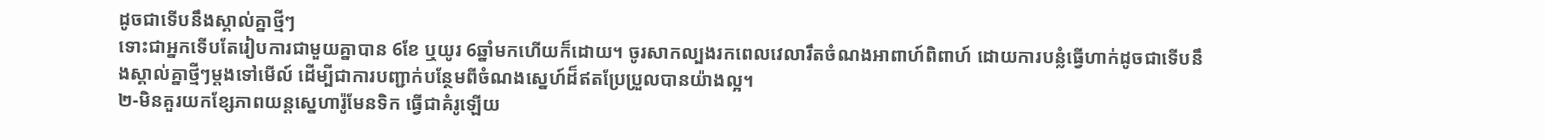ដូចជាទើបនឹងស្គាល់គ្នាថ្មីៗ
ទោះជាអ្នកទើបតែរៀបការជាមួយគ្នាបាន 6ខែ ឬយូរ 6ឆ្នាំមកហើយក៏ដោយ។ ចូរសាកល្បងរកពេលវេលារឹតចំណងអាពាហ៍ពិពាហ៍ ដោយការបន្លំធ្វើហាក់ដូចជាទើបនឹងស្គាល់គ្នាថ្មីៗម្តងទៅមើល៍ ដើម្បីជាការបញ្ជាក់បន្ថែមពីចំណងស្នេហ៍ដ៏ឥតប្រែប្រួលបានយ៉ាងល្អ។
២-មិនគួរយកខ្សែភាពយន្តស្នេហារ៉ូមែនទិក ធ្វើជាគំរូឡើយ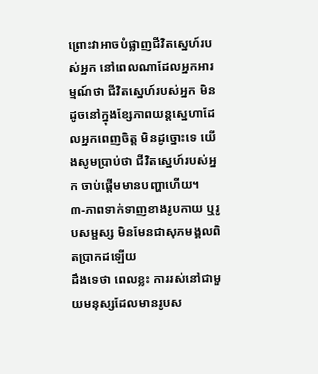ព្រោះវាអាចបំផ្លាញជីវិតស្នេហ៍របស់អ្នក នៅពេលណាដែលអ្នកអារម្មណ៍ថា ជីវិតស្នេហ៍របស់អ្នក មិនដូចនៅក្នុងខ្សែភាពយន្តស្នេហាដែលអ្នកពេញចិត្ត មិនដូច្នោះទេ យើងសូមប្រាប់ថា ជីវិតស្នេហ៍របស់អ្នក ចាប់ផ្តើមមានបញ្ហាហើយ។
៣-ភាពទាក់ទាញខាងរូបកាយ ឬរូបសម្ផស្ស មិនមែនជាសុភមង្គលពិតប្រាកដឡើយ
ដឹងទេថា ពេលខ្លះ ការរស់នៅជាមួយមនុស្សដែលមានរូបស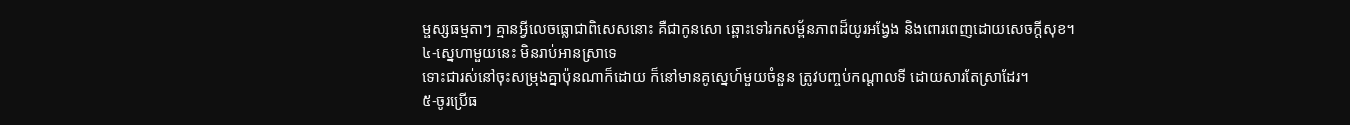ម្ផស្សធម្មតាៗ គ្មានអ្វីលេចធ្លោជាពិសេសនោះ គឺជាកូនសោ ឆ្ពោះទៅរកសម្ព័នភាពដ៏យូរអង្វែង និងពោរពេញដោយសេចក្ដីសុខ។
៤-ស្នេហាមួយនេះ មិនរាប់អានស្រាទេ
ទោះជារស់នៅចុះសម្រុងគ្នាប៉ុនណាក៏ដោយ ក៏នៅមានគូស្នេហ៍មួយចំនួន ត្រូវបញ្ចប់កណ្តាលទី ដោយសារតែស្រាដែរ។
៥-ចូរប្រើធ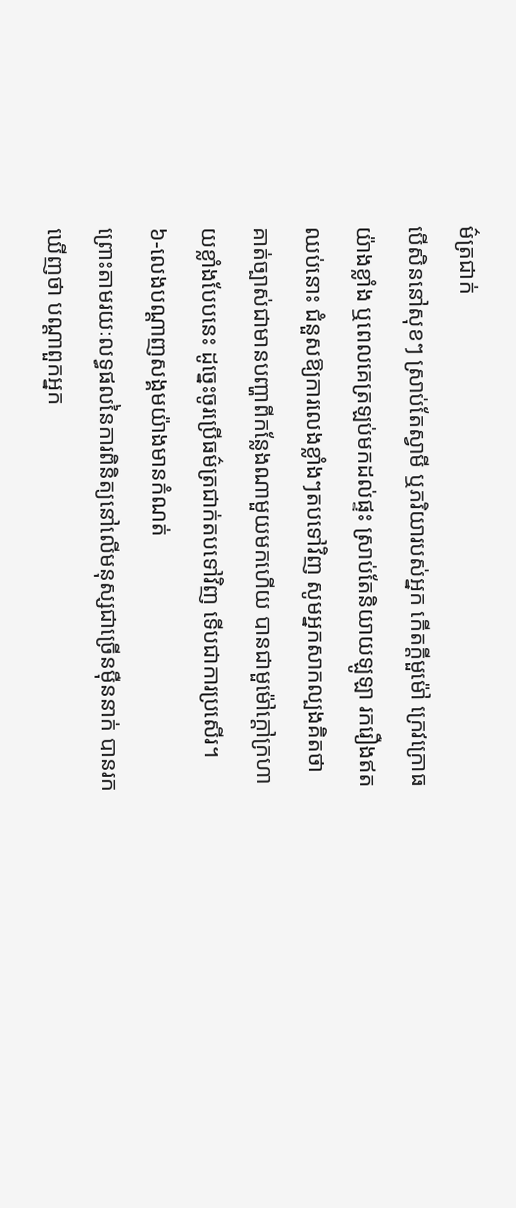ម៌ត្រជាក់
បើសិននៅសុខៗ ស្រាប់តែស្វាមី ឬភរិយារបស់អ្នក កើតក្តីមួម៉ៅ ក្រេវក្រោធយ៉ាងខ្លាំង ឬពេលគេត្រឡប់មកដល់ផ្ទះ ស្រាប់តែនិយាយឡូឡា រករឿងឥតឈប់នោះ ជំនួសឱ្យការលេងខ្លាំងៗតបទៅវិញ សូមអ្នកសាកល្បងគិតថា គាត់ច្បាស់ជាមានបញ្ហាពីកន្លែងណាមួយមកហើយ បានជាមួម៉ៅក្តៅក្រហាយខ្លាំងបែបនេះ ដូច្នេះចូរប្រើធម៌ត្រជាក់តបទៅវិញ ទើបជាការប្រសើរ។
៦-លេងបណ្ដាញសង្គមយ៉ាងមានកំណត់
ព្រោះតាមរយៈលទ្ធផលនៃការពិនិត្យនៅលើមនុស្សជាច្រើនម៉ឺននាក់ បានរកឃើញថា បណ្តាពួកអ្នក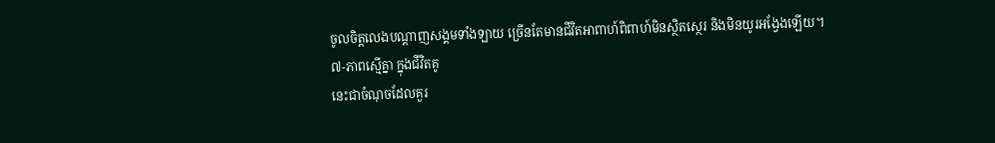ចូលចិត្តលេងបណ្ដាញសង្គមទាំងឡាយ ច្រើនតែមានជីវិតអាពាហ៍ពិពាហ៍មិនស្ថិតស្ថេរ និងមិនយូរអង្វែងឡើយ។
៧-ភាពស្មើគ្នា ក្នុងជីវិតគូ
នេះជាចំណុចដែលគួរ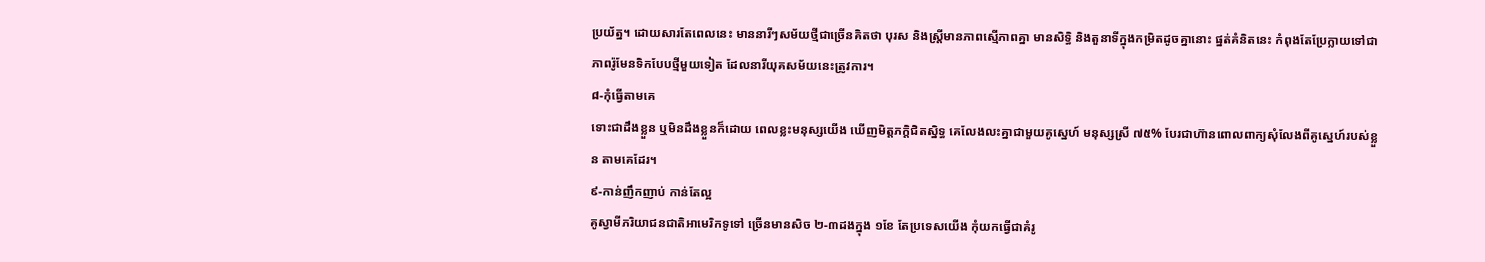ប្រយ័ត្ន។ ដោយសារតែពេលនេះ មាននារីៗសម័យថ្មីជាច្រើនគិតថា បុរស និងស្រ្តីមានភាពស្មើភាពគ្នា មានសិទ្ធិ និងតួនាទីក្នុងកម្រិតដូចគ្នានោះ ផ្នត់គំនិតនេះ កំពុងតែប្រែក្លាយទៅជាភាពរ៉ូមែនទិកបែបថ្មីមួយទៀត ដែលនារីយុគសម័យនេះត្រូវការ។
៨-កុំធ្វើតាមគេ
ទោះជាដឹងខ្លួន ឬមិនដឹងខ្លួនក៏ដោយ ពេលខ្លះមនុស្សយើង ឃើញមិត្តភក្តិជិតស្និទ្ធ គេលែងលះគ្នាជាមួយគូស្នេហ៍ មនុស្សស្រី ៧៥% បែរជាហ៊ានពោលពាក្យសុំលែងពីគូស្នេហ៍របស់ខ្លួន តាមគេដែរ។
៩-កាន់ញឹកញាប់ កាន់តែល្អ
គូស្វាមីភរិយាជនជាតិអាមេរិកទូទៅ ច្រើនមានសិច ២-៣ដងក្នុង ១ខែ តែប្រទេសយើង កុំយកធ្វើជាគំរូ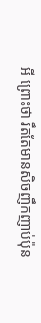អី ព្រោះថា រឹតតែមានសិចញឹកញាប់ប៉ុន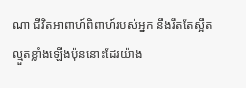ណា ជីវិតអាពាហ៍ពិពាហ៍របស់អ្នក នឹងរឹតតែស្អឹតល្មួតខ្លាំងឡើងប៉ុននោះដែរយ៉ាង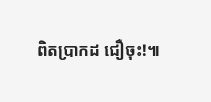ពិតប្រាកដ ជឿចុះ!៕